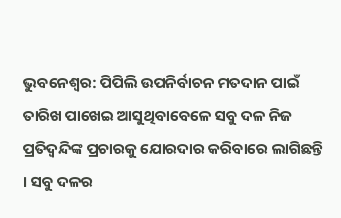ଭୁବନେଶ୍ବର: ପିପିଲି ଉପନିର୍ବାଚନ ମତଦାନ ପାଇଁ ତାରିଖ ପାଖେଇ ଆସୁଥିବାବେଳେ ସବୁ ଦଳ ନିଜ ପ୍ରତିଦ୍ବନ୍ଦିଙ୍କ ପ୍ରଚାରକୁ ଯୋରଦାର କରିବାରେ ଲାଗିଛନ୍ତି । ସବୁ ଦଳର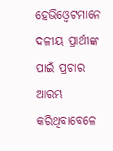ହେଭିଓ୍ବେଟମାନେ ଦଳୀୟ ପ୍ରାର୍ଥୀଙ୍କ ପାଇଁ ପ୍ରଚାର ଆରମ୍ଭ କରିଥିବାବେଳେ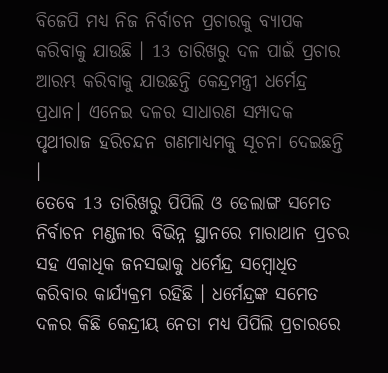ବିଜେପି ମଧ୍ୟ ନିଜ ନିର୍ବାଚନ ପ୍ରଚାରକୁ ବ୍ୟାପକ କରିବାକୁ ଯାଉଛି । 13 ତାରିଖରୁ ଦଳ ପାଇଁ ପ୍ରଚାର ଆରମ୍ଭ କରିବାକୁ ଯାଉଛନ୍ତି କେନ୍ଦ୍ରମନ୍ତ୍ରୀ ଧର୍ମେନ୍ଦ୍ର ପ୍ରଧାନ। ଏନେଇ ଦଳର ସାଧାରଣ ସମ୍ପାଦକ ପୃଥୀରାଜ ହରିଚନ୍ଦନ ଗଣମାଧ୍ୟମକୁ ସୂଚନା ଦେଇଛନ୍ତି ।
ତେବେ 13 ତାରିଖରୁ ପିପିଲି ଓ ଡେଲାଙ୍ଗ ସମେତ ନିର୍ବାଚନ ମଣ୍ଡଳୀର ବିଭିନ୍ନ ସ୍ଥାନରେ ମାରାଥାନ ପ୍ରଚର ସହ ଏକାଧିକ ଜନସଭାକୁ ଧର୍ମେନ୍ଦ୍ର ସମ୍ବୋଧିତ କରିବାର କାର୍ଯ୍ୟକ୍ରମ ରହିଛି । ଧର୍ମେନ୍ଦ୍ରଙ୍କ ସମେତ ଦଳର କିଛି କେନ୍ଦ୍ରୀୟ ନେତା ମଧ୍ୟ ପିପିଲି ପ୍ରଚାରରେ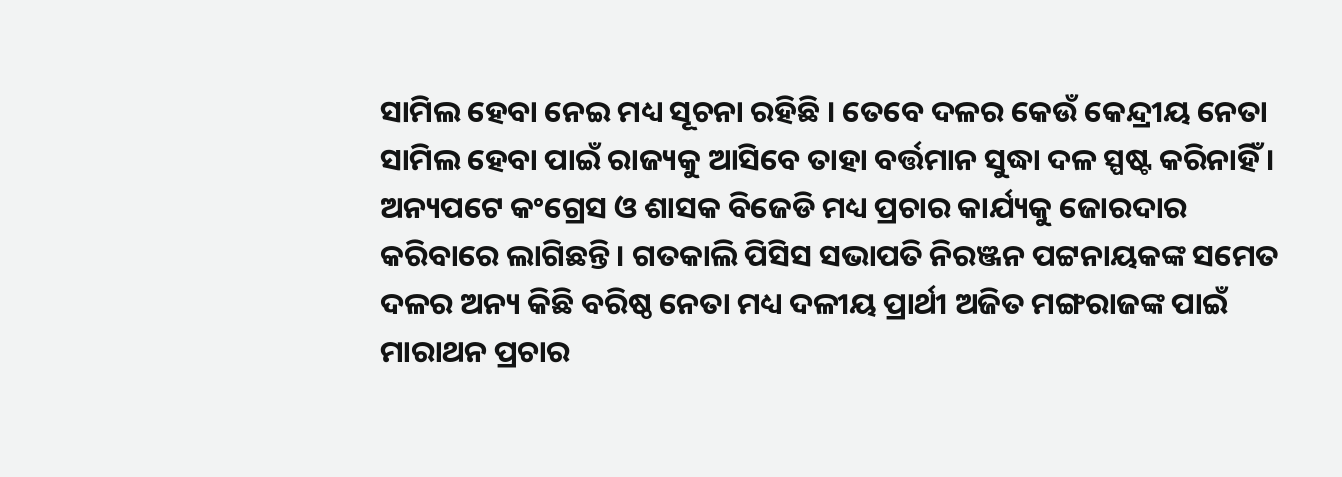ସାମିଲ ହେବା ନେଇ ମଧ୍ୟ ସୂଚନା ରହିଛି । ତେବେ ଦଳର କେଉଁ କେନ୍ଦ୍ରୀୟ ନେତା ସାମିଲ ହେବା ପାଇଁ ରାଜ୍ୟକୁ ଆସିବେ ତାହା ବର୍ତ୍ତମାନ ସୁଦ୍ଧା ଦଳ ସ୍ପଷ୍ଟ କରିନାହିଁ ।
ଅନ୍ୟପଟେ କଂଗ୍ରେସ ଓ ଶାସକ ବିଜେଡି ମଧ୍ୟ ପ୍ରଚାର କାର୍ଯ୍ୟକୁ ଜୋରଦାର କରିବାରେ ଲାଗିଛନ୍ତି । ଗତକାଲି ପିସିସ ସଭାପତି ନିରଞ୍ଜନ ପଟ୍ଟନାୟକଙ୍କ ସମେତ ଦଳର ଅନ୍ୟ କିଛି ବରିଷ୍ଠ ନେତା ମଧ୍ୟ ଦଳୀୟ ପ୍ରାର୍ଥୀ ଅଜିତ ମଙ୍ଗରାଜଙ୍କ ପାଇଁ ମାରାଥନ ପ୍ରଚାର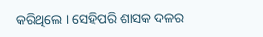କରିଥିଲେ । ସେହିପରି ଶାସକ ଦଳର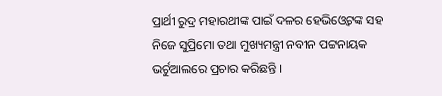ପ୍ରାର୍ଥୀ ରୁଦ୍ର ମହାରଥୀଙ୍କ ପାଇଁ ଦଳର ହେଭିଓ୍ବେଟଙ୍କ ସହ ନିଜେ ସୁପ୍ରିମୋ ତଥା ମୁଖ୍ୟମନ୍ତ୍ରୀ ନବୀନ ପଟ୍ଟନାୟକ ଭର୍ଚୁଆଲରେ ପ୍ରଚାର କରିଛନ୍ତି ।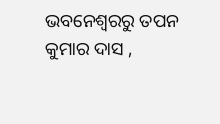ଭବନେଶ୍ବରରୁ ତପନ କୁମାର ଦାସ ,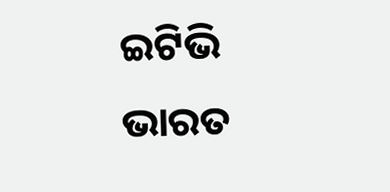ଇଟିଭି ଭାରତ